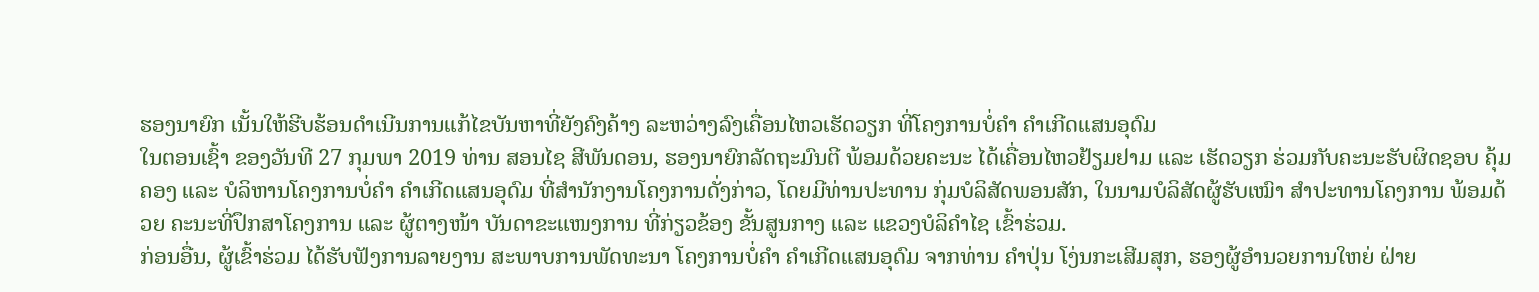ຮອງນາຍົກ ເນັ້ນໃຫ້ຮີບຮ້ອນດຳເນີນການແກ້ໄຂບັນຫາທີ່ຍັງຄົງຄ້າງ ລະຫວ່າງລົງເຄື່ອນໄຫວເຮັດວຽກ ທີ່ໂຄງການບໍ່ຄຳ ຄຳເກີດແສນອຸດົມ
ໃນຕອນເຊົ້າ ຂອງວັນທີ 27 ກຸມພາ 2019 ທ່ານ ສອນໄຊ ສີພັນດອນ, ຮອງນາຍົກລັດຖະມົນຕີ ພ້ອມດ້ວຍຄະນະ ໄດ້ເຄື່ອນໄຫວຢ້ຽມຢາມ ແລະ ເຮັດວຽກ ຮ່ວມກັບຄະນະຮັບຜິດຊອບ ຄຸ້ມຄອງ ແລະ ບໍລິຫານໂຄງການບໍ່ຄຳ ຄຳເກີດແສນອຸດົມ ທີ່ສຳນັກງານໂຄງການດັ່ງກ່າວ, ໂດຍມີທ່ານປະທານ ກຸ່ມບໍລິສັດພອນສັກ, ໃນນາມບໍລິສັດຜູ້ຮັບເໝົາ ສຳປະທານໂຄງການ ພ້ອມດ້ວຍ ຄະນະທີ່ປຶກສາໂຄງການ ແລະ ຜູ້ຕາງໜ້າ ບັນດາຂະແໜງການ ທີ່ກ່ຽວຂ້ອງ ຂັ້ນສູນກາງ ແລະ ແຂວງບໍລິຄຳໄຊ ເຂົ້າຮ່ວມ.
ກ່ອນອື່ນ, ຜູ້ເຂົ້າຮ່ວມ ໄດ້ຮັບຟັງການລາຍງານ ສະພາບການພັດທະນາ ໂຄງການບໍ່ຄຳ ຄຳເກີດແສນອຸດົມ ຈາກທ່ານ ຄຳປຸ່ນ ໂງ່ນກະເສີມສຸກ, ຮອງຜູ້ອຳນວຍການໃຫຍ່ ຝ່າຍ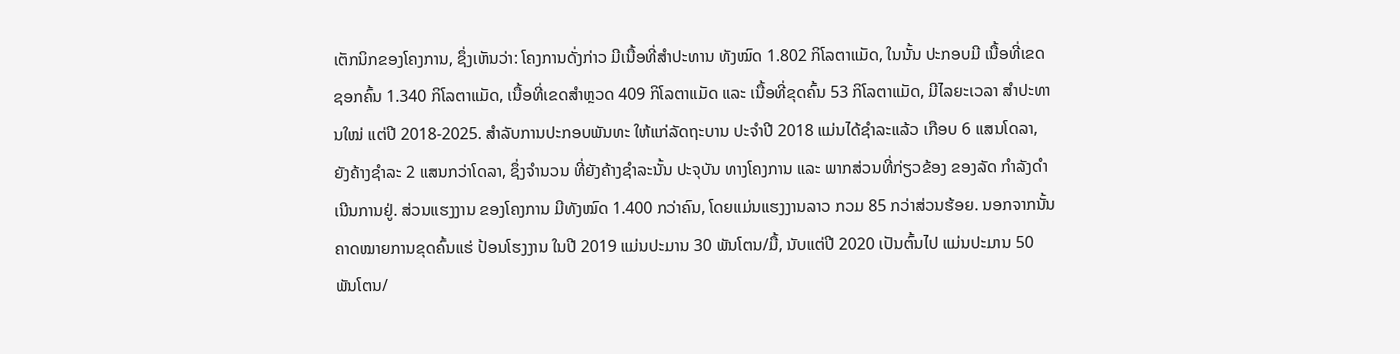ເຕັກນິກຂອງໂຄງການ, ຊຶ່ງເຫັນວ່າ: ໂຄງການດັ່ງກ່າວ ມີເນື້ອທີ່ສໍາປະທານ ທັງໝົດ 1.802 ກິໂລຕາແມັດ, ໃນນັ້ນ ປະກອບມີ ເນື້ອທີ່ເຂດຊອກຄົ້ນ 1.340 ກິໂລຕາແມັດ, ເນື້ອທີ່ເຂດສໍາຫຼວດ 409 ກິໂລຕາແມັດ ແລະ ເນື້ອທີ່ຂຸດຄົ້ນ 53 ກິໂລຕາແມັດ, ມີໄລຍະເວລາ ສຳປະທານໃໝ່ ແຕ່ປີ 2018-2025. ສໍາລັບການປະກອບພັນທະ ໃຫ້ແກ່ລັດຖະບານ ປະຈຳປີ 2018 ແມ່ນໄດ້ຊໍາລະແລ້ວ ເກືອບ 6 ແສນໂດລາ, ຍັງຄ້າງຊຳລະ 2 ແສນກວ່າໂດລາ, ຊຶ່ງຈໍານວນ ທີ່ຍັງຄ້າງຊໍາລະນັ້ນ ປະຈຸບັນ ທາງໂຄງການ ແລະ ພາກສ່ວນທີ່ກ່ຽວຂ້ອງ ຂອງລັດ ກໍາລັງດໍາເນີນການຢູ່. ສ່ວນແຮງງານ ຂອງໂຄງການ ມີທັງໝົດ 1.400 ກວ່າຄົນ, ໂດຍແມ່ນແຮງງານລາວ ກວມ 85 ກວ່າສ່ວນຮ້ອຍ. ນອກຈາກນັ້ນ ຄາດໝາຍການຂຸດຄົ້ນແຮ່ ປ້ອນໂຮງງານ ໃນປີ 2019 ແມ່ນປະມານ 30 ພັນໂຕນ/ມື້, ນັບແຕ່ປີ 2020 ເປັນຕົ້ນໄປ ແມ່ນປະມານ 50 ພັນໂຕນ/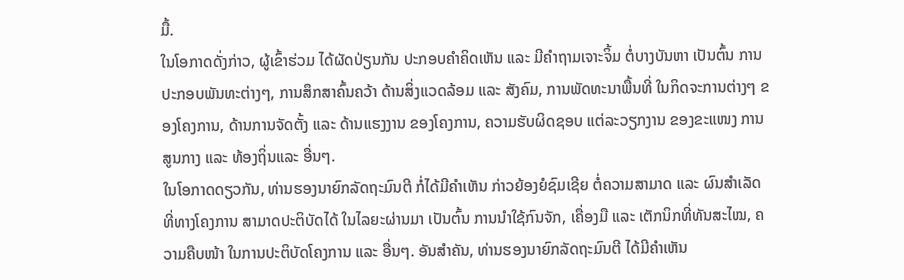ມື້.
ໃນໂອກາດດັ່ງກ່າວ, ຜູ້ເຂົ້າຮ່ວມ ໄດ້ຜັດປ່ຽນກັນ ປະກອບຄຳຄິດເຫັນ ແລະ ມີຄຳຖາມເຈາະຈິ້ມ ຕໍ່ບາງບັນຫາ ເປັນຕົ້ນ ການປະກອບພັນທະຕ່າງໆ, ການສຶກສາຄົ້ນຄວ້າ ດ້ານສິ່ງແວດລ້ອມ ແລະ ສັງຄົມ, ການພັດທະນາພື້ນທີ່ ໃນກິດຈະການຕ່າງໆ ຂອງໂຄງການ, ດ້ານການຈັດຕັ້ງ ແລະ ດ້ານແຮງງານ ຂອງໂຄງການ, ຄວາມຮັບຜິດຊອບ ແຕ່ລະວຽກງານ ຂອງຂະແໜງ ການສູນກາງ ແລະ ທ້ອງຖິ່ນແລະ ອື່ນໆ.
ໃນໂອກາດດຽວກັນ, ທ່ານຮອງນາຍົກລັດຖະມົນຕີ ກໍ່ໄດ້ມີຄຳເຫັນ ກ່າວຍ້ອງຍໍຊົມເຊີຍ ຕໍ່ຄວາມສາມາດ ແລະ ຜົນສຳເລັດ ທີ່ທາງໂຄງການ ສາມາດປະຕິບັດໄດ້ ໃນໄລຍະຜ່ານມາ ເປັນຕົ້ນ ການນຳໃຊ້ກົນຈັກ, ເຄື່ອງມື ແລະ ເຕັກນິກທີ່ທັນສະໄໝ, ຄວາມຄືບໜ້າ ໃນການປະຕິບັດໂຄງການ ແລະ ອື່ນໆ. ອັນສຳຄັນ, ທ່ານຮອງນາຍົກລັດຖະມົນຕີ ໄດ້ມີຄຳເຫັນ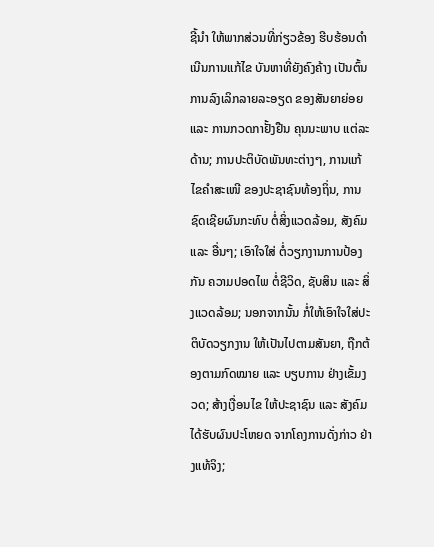ຊີ້ນຳ ໃຫ້ພາກສ່ວນທີ່ກ່ຽວຂ້ອງ ຮີບຮ້ອນດຳເນີນການແກ້ໄຂ ບັນຫາທີ່ຍັງຄົງຄ້າງ ເປັນຕົ້ນ ການລົງເລິກລາຍລະອຽດ ຂອງສັນຍາຍ່ອຍ ແລະ ການກວດກາຢັ້ງຢືນ ຄຸນນະພາບ ແຕ່ລະດ້ານ; ການປະຕິບັດພັນທະຕ່າງໆ, ການແກ້ໄຂຄຳສະເໜີ ຂອງປະຊາຊົນທ້ອງຖິ່ນ, ການຊົດເຊີຍຜົນກະທົບ ຕໍ່ສິ່ງແວດລ້ອມ, ສັງຄົມ ແລະ ອື່ນໆ; ເອົາໃຈໃສ່ ຕໍ່ວຽກງານການປ້ອງກັນ ຄວາມປອດໄພ ຕໍ່ຊີວິດ, ຊັບສິນ ແລະ ສິ່ງແວດລ້ອມ; ນອກຈາກນັ້ນ ກໍ່ໃຫ້ເອົາໃຈໃສ່ປະຕິບັດວຽກງານ ໃຫ້ເປັນໄປຕາມສັນຍາ, ຖືກຕ້ອງຕາມກົດໝາຍ ແລະ ບຽບການ ຢ່າງເຂັ້ມງວດ; ສ້າງເງື່ອນໄຂ ໃຫ້ປະຊາຊົນ ແລະ ສັງຄົມ ໄດ້ຮັບຜົນປະໂຫຍດ ຈາກໂຄງການດັ່ງກ່າວ ຢ່າງແທ້ຈິງ;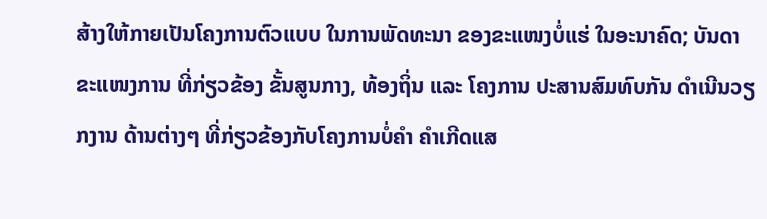ສ້າງໃຫ້ກາຍເປັນໂຄງການຕົວແບບ ໃນການພັດທະນາ ຂອງຂະແໜງບໍ່ແຮ່ ໃນອະນາຄົດ; ບັນດາຂະແໜງການ ທີ່ກ່ຽວຂ້ອງ ຂັ້ນສູນກາງ, ທ້ອງຖິ່ນ ແລະ ໂຄງການ ປະສານສົມທົບກັນ ດຳເນີນວຽກງານ ດ້ານຕ່າງໆ ທີ່ກ່ຽວຂ້ອງກັບໂຄງການບໍ່ຄຳ ຄຳເກີດແສ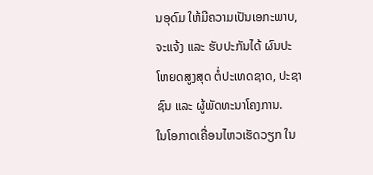ນອຸດົມ ໃຫ້ມີຄວາມເປັນເອກະພາບ, ຈະແຈ້ງ ແລະ ຮັບປະກັນໄດ້ ຜົນປະໂຫຍດສູງສຸດ ຕໍ່ປະເທດຊາດ, ປະຊາຊົນ ແລະ ຜູ້ພັດທະນາໂຄງການ.
ໃນໂອກາດເຄື່ອນໄຫວເຮັດວຽກ ໃນ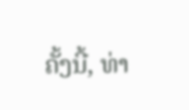ຄັ້ງນີ້, ທ່າ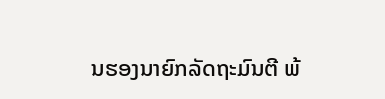ນຮອງນາຍົກລັດຖະມົນຕີ ພ້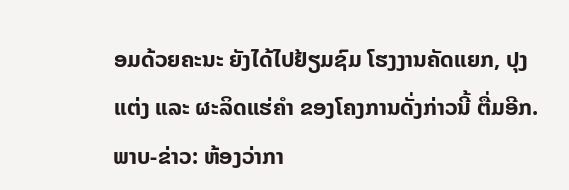ອມດ້ວຍຄະນະ ຍັງໄດ້ໄປຢ້ຽມຊົມ ໂຮງງານຄັດແຍກ, ປຸງແຕ່ງ ແລະ ຜະລິດແຮ່ຄຳ ຂອງໂຄງການດັ່ງກ່າວນີ້ ຕື່ມອີກ.
ພາບ-ຂ່າວ: ຫ້ອງວ່າກາ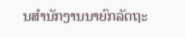ນສໍານັກງານນາຍົກລັດຖະ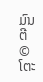ມົນຕີ
© ໂຕະ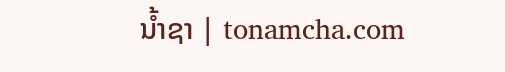ນໍ້າຊາ | tonamcha.com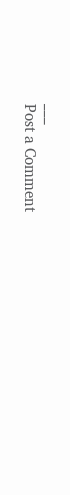___
Post a Comment